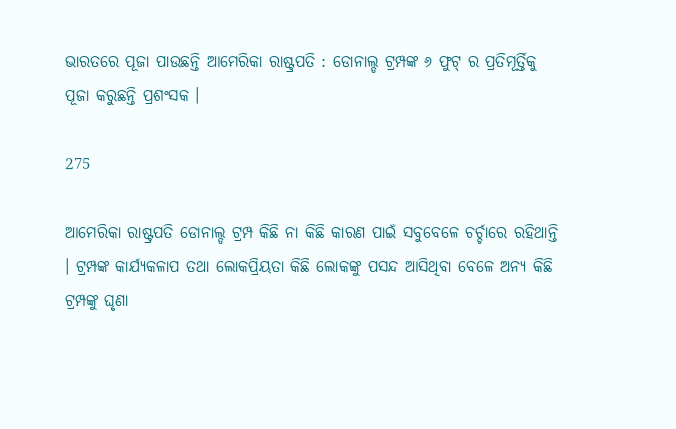ଭାରତରେ ପୂଜା ପାଉଛନ୍ତି ଆମେରିକା ରାଷ୍ଟ୍ରପତି : ଡୋନାଲ୍ଡ ଟ୍ରମ୍ପଙ୍କ ୬ ଫୁଟ୍ ର ପ୍ରତିମୂର୍ତ୍ତିକୁ ପୂଜା କରୁଛନ୍ତି ପ୍ରଶଂସକ ।

275

ଆମେରିକା ରାଷ୍ଟ୍ରପତି ଡୋନାଲ୍ଡ ଟ୍ରମ୍ପ କିଛି ନା କିଛି କାରଣ ପାଇଁ ସବୁବେଳେ ଚର୍ଚ୍ଚାରେ ରହିଥାନ୍ତି । ଟ୍ରମ୍ପଙ୍କ କାର୍ଯ୍ୟକଳାପ ତଥା ଲୋକପ୍ରିୟତା କିଛି ଲୋକଙ୍କୁ ପସନ୍ଦ ଆସିଥିବା ବେଳେ ଅନ୍ୟ କିଛି ଟ୍ରମ୍ପଙ୍କୁ ଘୃଣା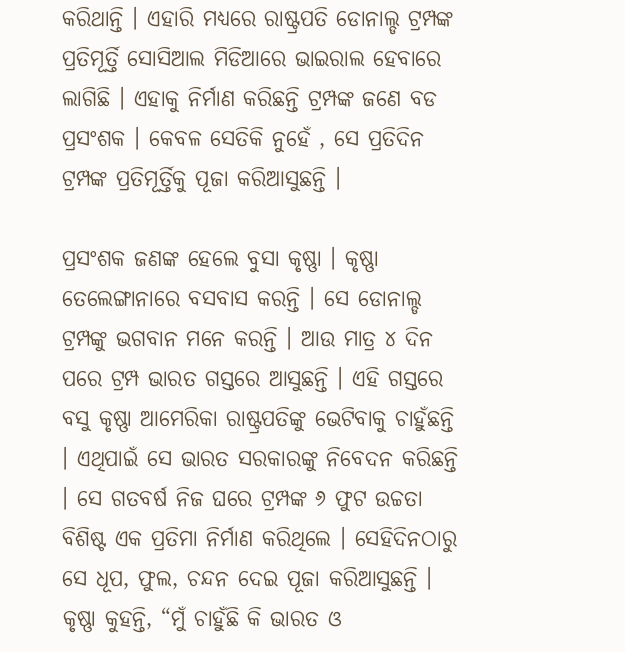କରିଥାନ୍ତି । ଏହାରି ମଧ୍ୟରେ ରାଷ୍ଟ୍ରପତି ଡୋନାଲ୍ଡ ଟ୍ରମ୍ପଙ୍କ ପ୍ରତିମୂର୍ତ୍ତି ସୋସିଆଲ ମିଡିଆରେ ଭାଇରାଲ ହେବାରେ ଲାଗିଛି । ଏହାକୁ ନିର୍ମାଣ କରିଛନ୍ତି ଟ୍ରମ୍ପଙ୍କ ଜଣେ ବଡ ପ୍ରସଂଶକ । କେବଳ ସେତିକି ନୁହେଁ , ସେ ପ୍ରତିଦିନ ଟ୍ରମ୍ପଙ୍କ ପ୍ରତିମୂର୍ତ୍ତିକୁ ପୂଜା କରିଆସୁଛନ୍ତି ।

ପ୍ରସଂଶକ ଜଣଙ୍କ ହେଲେ ବୁସା କୃଷ୍ଣା । କୃଷ୍ଣା ତେଲେଙ୍ଗାନାରେ ବସବାସ କରନ୍ତି । ସେ ଡୋନାଲ୍ଡ ଟ୍ରମ୍ପଙ୍କୁ ଭଗବାନ ମନେ କରନ୍ତି । ଆଉ ମାତ୍ର ୪ ଦିନ ପରେ ଟ୍ରମ୍ପ ଭାରତ ଗସ୍ତରେ ଆସୁଛନ୍ତି । ଏହି ଗସ୍ତରେ ବସୁ କୃଷ୍ଣା ଆମେରିକା ରାଷ୍ଟ୍ରପତିଙ୍କୁ ଭେଟିବାକୁ ଚାହୁଁଛନ୍ତି । ଏଥିପାଇଁ ସେ ଭାରତ ସରକାରଙ୍କୁ ନିବେଦନ କରିଛନ୍ତି । ସେ ଗତବର୍ଷ ନିଜ ଘରେ ଟ୍ରମ୍ପଙ୍କ ୬ ଫୁଟ ଉଚ୍ଚତା ବିଶିଷ୍ଟ ଏକ ପ୍ରତିମା ନିର୍ମାଣ କରିଥିଲେ । ସେହିଦିନଠାରୁ ସେ ଧୂପ, ଫୁଲ, ଚନ୍ଦନ ଦେଇ ପୂଜା କରିଆସୁଛନ୍ତି । କୃଷ୍ଣା କୁହନ୍ତି, “ମୁଁ ଚାହୁଁଛି କି ଭାରତ ଓ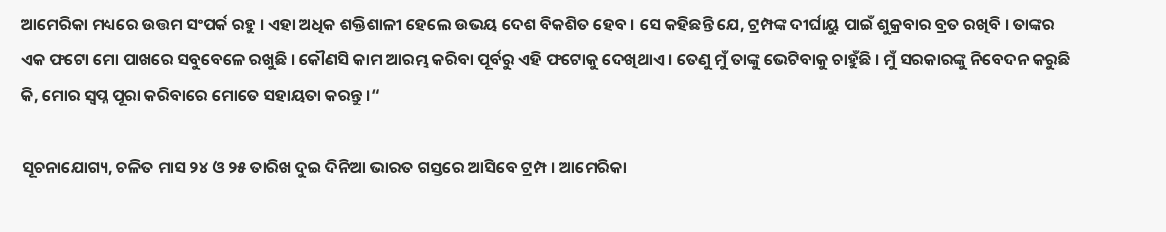ଆମେରିକା ମଧ୍ୟରେ ଉତ୍ତମ ସଂପର୍କ ରହୁ । ଏହା ଅଧିକ ଶକ୍ତିଶାଳୀ ହେଲେ ଉଭୟ ଦେଶ ବିକଶିତ ହେବ । ସେ କହିଛନ୍ତି ଯେ, ଟ୍ରମ୍ପଙ୍କ ଦୀର୍ଘାୟୁ ପାଇଁ ଶୁକ୍ରବାର ବ୍ରତ ରଖିବି । ତାଙ୍କର ଏକ ଫଟୋ ମୋ ପାଖରେ ସବୁବେଳେ ରଖୁଛି । କୌଣସି କାମ ଆରମ୍ଭ କରିବା ପୂର୍ବରୁ ଏହି ଫଟୋକୁ ଦେଖିଥାଏ । ତେଣୁ ମୁଁ ତାଙ୍କୁ ଭେଟିବାକୁ ଚାହୁଁଛି । ମୁଁ ସରକାରଙ୍କୁ ନିବେଦନ କରୁଛି କି, ମୋର ସ୍ୱପ୍ନ ପୂରା କରିବାରେ ମୋତେ ସହାୟତା କରନ୍ତୁ ।“

ସୂଚନାଯୋଗ୍ୟ, ଚଳିତ ମାସ ୨୪ ଓ ୨୫ ତାରିଖ ଦୁଇ ଦିନିଆ ଭାରତ ଗସ୍ତରେ ଆସିବେ ଟ୍ରମ୍ପ । ଆମେରିକା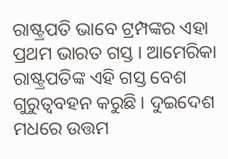ରାଷ୍ଟ୍ରପତି ଭାବେ ଟ୍ରମ୍ପଙ୍କର ଏହା ପ୍ରଥମ ଭାରତ ଗସ୍ତ । ଆମେରିକା ରାଷ୍ଟ୍ରପତିଙ୍କ ଏହି ଗସ୍ତ ବେଶ ଗୁରୁତ୍ୱବହନ କରୁଛି । ଦୁଇଦେଶ ମଧରେ ଉତ୍ତମ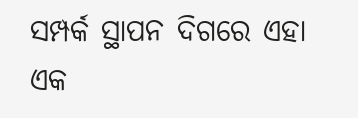ସମ୍ପର୍କ ସ୍ଥାପନ ଦିଗରେ ଏହା ଏକ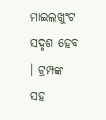ମାଇଲଖୁଂଟ ସଦୃଶ ହେବ । ଟ୍ରମ୍ପଙ୍କ ସହ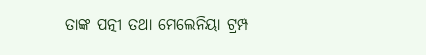ତାଙ୍କ ପତ୍ନୀ ତଥା ମେଲେନିୟା ଟ୍ରମ୍ପ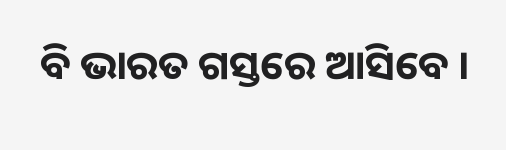ବି ଭାରତ ଗସ୍ତରେ ଆସିବେ ।